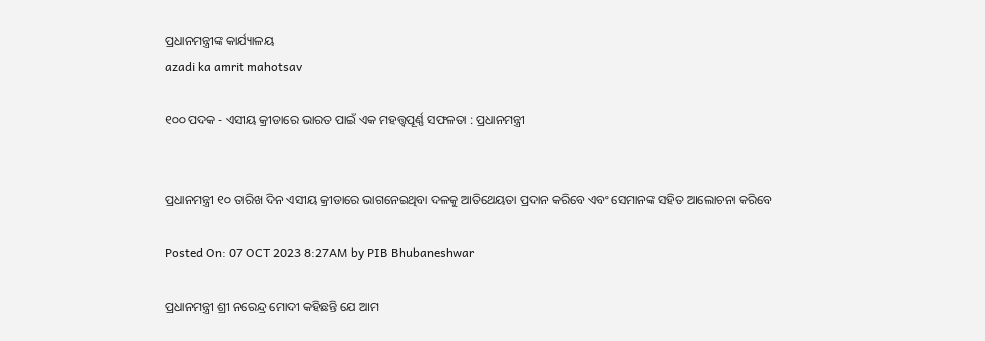ପ୍ରଧାନମନ୍ତ୍ରୀଙ୍କ କାର୍ଯ୍ୟାଳୟ
azadi ka amrit mahotsav

୧୦୦ ପଦକ - ଏସୀୟ କ୍ରୀଡାରେ ଭାରତ ପାଇଁ ଏକ ମହତ୍ତ୍ୱପୂର୍ଣ୍ଣ ସଫଳତା : ପ୍ରଧାନମନ୍ତ୍ରୀ


ପ୍ରଧାନମନ୍ତ୍ରୀ ୧୦ ତାରିଖ ଦିନ ଏସୀୟ କ୍ରୀଡାରେ ଭାଗନେଇଥିବା ଦଳକୁ ଆତିଥେୟତା ପ୍ରଦାନ କରିବେ ଏବଂ ସେମାନଙ୍କ ସହିତ ଆଲୋଚନା କରିବେ

Posted On: 07 OCT 2023 8:27AM by PIB Bhubaneshwar

ପ୍ରଧାନମନ୍ତ୍ରୀ ଶ୍ରୀ ନରେନ୍ଦ୍ର ମୋଦୀ କହିଛନ୍ତି ଯେ ଆମ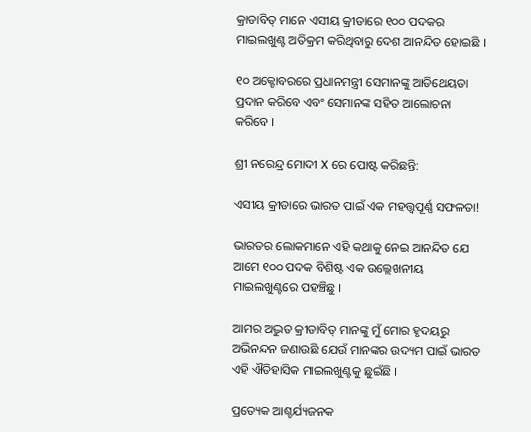କ୍ରାଡାବିତ୍ ମାନେ ଏସୀୟ କ୍ରୀଡାରେ ୧୦୦ ପଦକର ମାଇଲଖୁଣ୍ଟ ଅତିକ୍ରମ କରିଥିବାରୁ ଦେଶ ଆନନ୍ଦିତ ହୋଇଛି ।

୧୦ ଅକ୍ଟୋବରରେ ପ୍ରଧାନମନ୍ତ୍ରୀ ସେମାନଙ୍କୁ ଆତିଥେୟତା ପ୍ରଦାନ କରିବେ ଏବଂ ସେମାନଙ୍କ ସହିତ ଆଲୋଚନା କରିବେ ।

ଶ୍ରୀ ନରେନ୍ଦ୍ର ମୋଦୀ X ରେ ପୋଷ୍ଟ କରିଛନ୍ତି:

ଏସୀୟ କ୍ରୀଡାରେ ଭାରତ ପାଇଁ ଏକ ମହତ୍ତ୍ୱପୂର୍ଣ୍ଣ ସଫଳତା!

ଭାରତର ଲୋକମାନେ ଏହି କଥାକୁ ନେଇ ଆନନ୍ଦିତ ଯେ ଆମେ ୧୦୦ ପଦକ ବିଶିଷ୍ଟ ଏକ ଉଲ୍ଲେଖନୀୟ ମାଇଲଖୁଣ୍ଟରେ ପହଞ୍ଚିଛୁ ।

ଆମର ଅଦ୍ଭୁତ କ୍ରୀଡାବିତ୍ ମାନଙ୍କୁ ମୁଁ ମୋର ହୃଦୟରୁ ଅଭିନନ୍ଦନ ଜଣାଉଛି ଯେଉଁ ମାନଙ୍କର ଉଦ୍ୟମ ପାଇଁ ଭାରତ ଏହି ଐତିହାସିକ ମାଇଲଖୁଣ୍ଟକୁ ଛୁଇଁଛି ।

ପ୍ରତ୍ୟେକ ଆଶ୍ଚର୍ଯ୍ୟଜନକ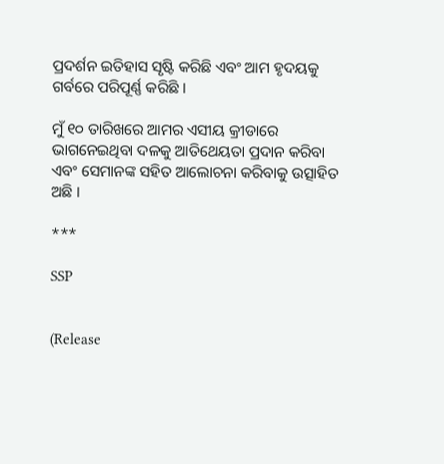ପ୍ରଦର୍ଶନ ଇତିହାସ ସୃଷ୍ଟି କରିଛି ଏବଂ ଆମ ହୃଦୟକୁ ଗର୍ବରେ ପରିପୂର୍ଣ୍ଣ କରିଛି ।

ମୁଁ ୧୦ ତାରିଖରେ ଆମର ଏସୀୟ କ୍ରୀଡାରେ ଭାଗନେଇଥିବା ଦଳକୁ ଆତିଥେୟତା ପ୍ରଦାନ କରିବା ଏବଂ ସେମାନଙ୍କ ସହିତ ଆଲୋଚନା କରିବାକୁ ଉତ୍ସାହିତ ଅଛି ।

***

SSP


(Release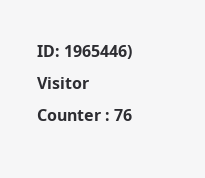ID: 1965446) Visitor Counter : 76